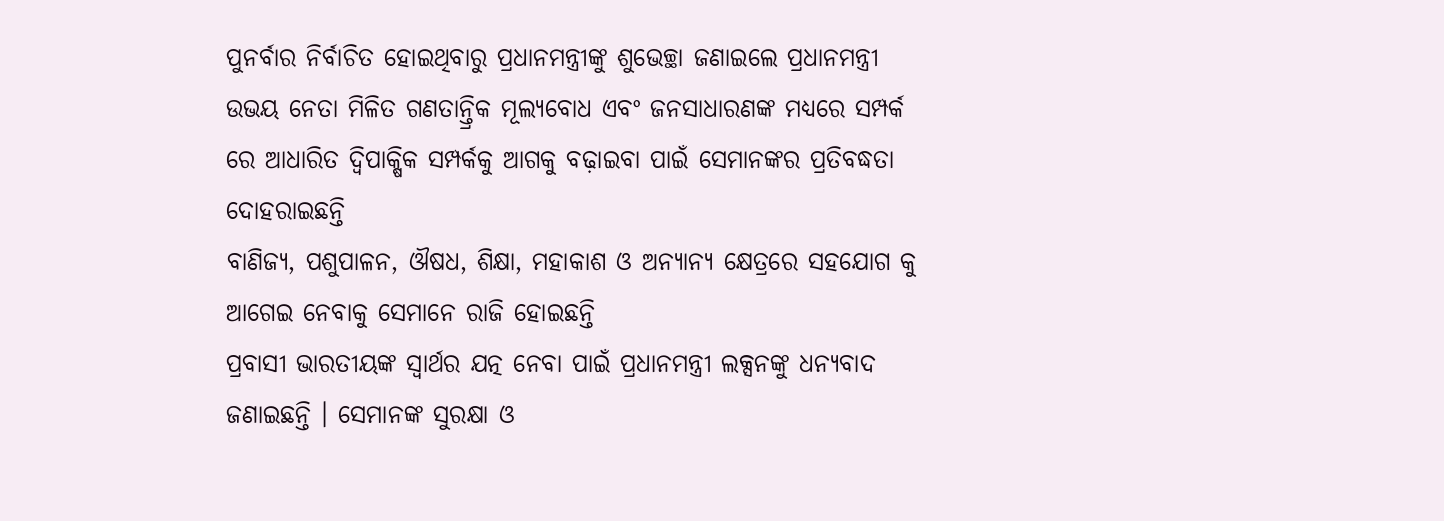ପୁନର୍ବାର ନିର୍ବାଚିତ ହୋଇଥିବାରୁ ପ୍ରଧାନମନ୍ତ୍ରୀଙ୍କୁ ଶୁଭେଚ୍ଛା ଜଣାଇଲେ ପ୍ରଧାନମନ୍ତ୍ରୀ
ଉଭୟ ନେତା ମିଳିତ ଗଣତାନ୍ତ୍ରିକ ମୂଲ୍ୟବୋଧ ଏବଂ ଜନସାଧାରଣଙ୍କ ମଧ୍ୟରେ ସମ୍ପର୍କ ରେ ଆଧାରିତ ଦ୍ୱିପାକ୍ଷିକ ସମ୍ପର୍କକୁ ଆଗକୁ ବଢ଼ାଇବା ପାଇଁ ସେମାନଙ୍କର ପ୍ରତିବଦ୍ଧତା ଦୋହରାଇଛନ୍ତି
ବାଣିଜ୍ୟ, ପଶୁପାଳନ, ଔଷଧ, ଶିକ୍ଷା, ମହାକାଶ ଓ ଅନ୍ୟାନ୍ୟ କ୍ଷେତ୍ରରେ ସହଯୋଗ କୁ ଆଗେଇ ନେବାକୁ ସେମାନେ ରାଜି ହୋଇଛନ୍ତି
ପ୍ରବାସୀ ଭାରତୀୟଙ୍କ ସ୍ୱାର୍ଥର ଯତ୍ନ ନେବା ପାଇଁ ପ୍ରଧାନମନ୍ତ୍ରୀ ଲକ୍ସନଙ୍କୁ ଧନ୍ୟବାଦ ଜଣାଇଛନ୍ତି । ସେମାନଙ୍କ ସୁରକ୍ଷା ଓ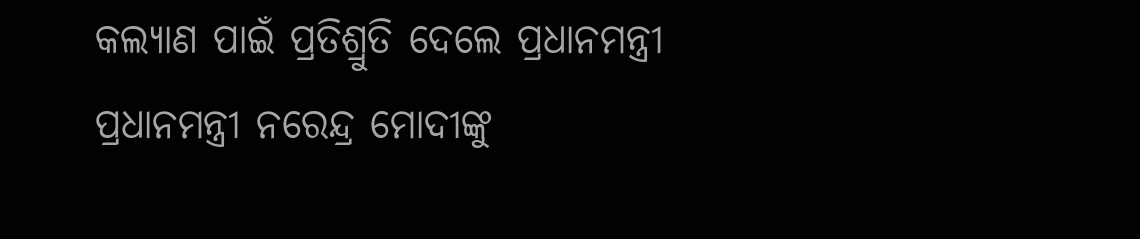କଲ୍ୟାଣ ପାଇଁ ପ୍ରତିଶ୍ରୁତି ଦେଲେ ପ୍ରଧାନମନ୍ତ୍ରୀ
ପ୍ରଧାନମନ୍ତ୍ରୀ ନରେନ୍ଦ୍ର ମୋଦୀଙ୍କୁ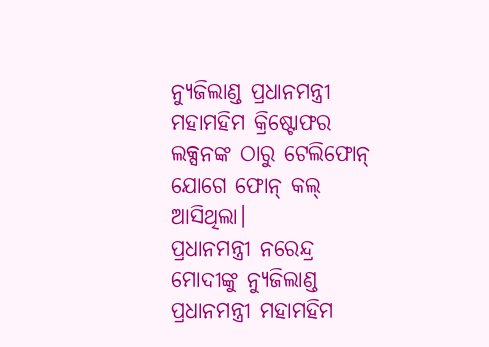ନ୍ୟୁଜିଲାଣ୍ଡ ପ୍ରଧାନମନ୍ତ୍ରୀ ମହାମହିମ କ୍ରିଷ୍ଟୋଫର ଲକ୍ସନଙ୍କ ଠାରୁ ଟେଲିଫୋନ୍ ଯୋଗେ ଫୋନ୍ କଲ୍ ଆସିଥିଲା।
ପ୍ରଧାନମନ୍ତ୍ରୀ ନରେନ୍ଦ୍ର ମୋଦୀଙ୍କୁ ନ୍ୟୁଜିଲାଣ୍ଡ ପ୍ରଧାନମନ୍ତ୍ରୀ ମହାମହିମ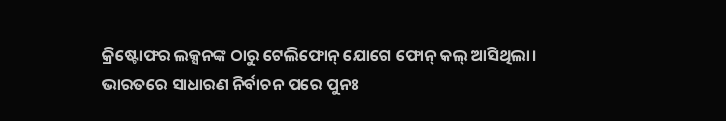କ୍ରିଷ୍ଟୋଫର ଲକ୍ସନଙ୍କ ଠାରୁ ଟେଲିଫୋନ୍ ଯୋଗେ ଫୋନ୍ କଲ୍ ଆସିଥିଲା।
ଭାରତରେ ସାଧାରଣ ନିର୍ବାଚନ ପରେ ପୁନଃ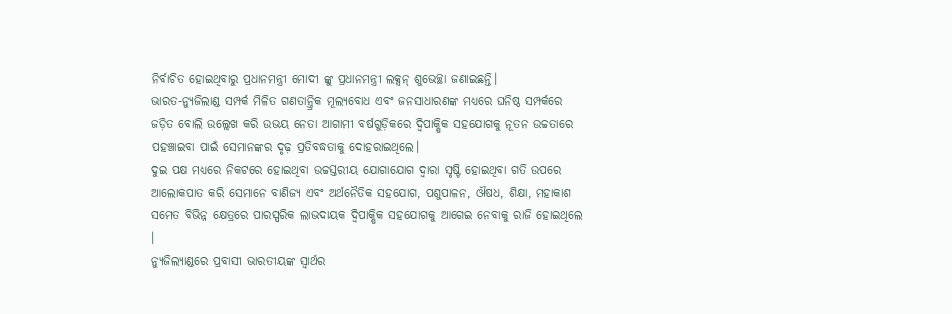ନିର୍ବାଚିତ ହୋଇଥିବାରୁ ପ୍ରଧାନମନ୍ତ୍ରୀ ମୋଦୀ ଙ୍କୁ ପ୍ରଧାନମନ୍ତ୍ରୀ ଲକ୍ସନ୍ ଶୁଭେଚ୍ଛା ଜଣାଇଛନ୍ତି।
ଭାରତ-ନ୍ୟୁଜିଲାଣ୍ଡ ସମ୍ପର୍କ ମିଳିତ ଗଣତାନ୍ତ୍ରିକ ମୂଲ୍ୟବୋଧ ଏବଂ ଜନସାଧାରଣଙ୍କ ମଧ୍ୟରେ ଘନିଷ୍ଠ ସମ୍ପର୍କରେ ଜଡ଼ିତ ବୋଲି ଉଲ୍ଲେଖ କରି ଉଭୟ ନେତା ଆଗାମୀ ବର୍ଷଗୁଡ଼ିକରେ ଦ୍ୱିପାକ୍ଷିକ ସହଯୋଗକୁ ନୂତନ ଉଚ୍ଚତାରେ ପହଞ୍ଚାଇବା ପାଇଁ ସେମାନଙ୍କର ଦୃଢ଼ ପ୍ରତିବଦ୍ଧତାକୁ ଦୋହରାଇଥିଲେ।
ଦୁଇ ପକ୍ଷ ମଧ୍ୟରେ ନିକଟରେ ହୋଇଥିବା ଉଚ୍ଚସ୍ତରୀୟ ଯୋଗାଯୋଗ ଦ୍ୱାରା ସୃଷ୍ଟି ହୋଇଥିବା ଗତି ଉପରେ ଆଲୋକପାତ କରି ସେମାନେ ବାଣିଜ୍ୟ ଏବଂ ଅର୍ଥନୈତିକ ସହଯୋଗ, ପଶୁପାଳନ, ଔଷଧ, ଶିକ୍ଷା, ମହାକାଶ ସମେତ ବିଭିନ୍ନ କ୍ଷେତ୍ରରେ ପାରସ୍ପରିକ ଲାଭଦାୟକ ଦ୍ୱିପାକ୍ଷିକ ସହଯୋଗକୁ ଆଗେଇ ନେବାକୁ ରାଜି ହୋଇଥିଲେ ।
ନ୍ୟୁଜିଲ୍ୟାଣ୍ଡରେ ପ୍ରବାସୀ ଭାରତୀୟଙ୍କ ସ୍ୱାର୍ଥର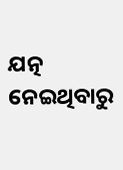ଯତ୍ନ ନେଇଥିବାରୁ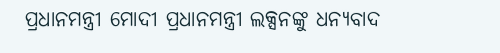ପ୍ରଧାନମନ୍ତ୍ରୀ ମୋଦୀ ପ୍ରଧାନମନ୍ତ୍ରୀ ଲକ୍ସନଙ୍କୁ ଧନ୍ୟବାଦ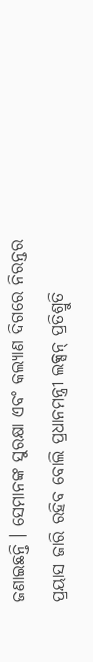ଜଣାଇଛନ୍ତି । ସେମାନଙ୍କ ସୁରକ୍ଷା ଏବଂ କଲ୍ୟାଣ ଦିଗରେ ନିରନ୍ତର ପ୍ରୟାସ ଜାରି ରହିବ ବୋଲି ପ୍ରଧାନମନ୍ତ୍ରୀ ଲକ୍ସନ୍ ପ୍ରତିଶ୍ରୁତି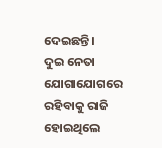ଦେଇଛନ୍ତି।
ଦୁଇ ନେତା ଯୋଗାଯୋଗରେ ରହିବାକୁ ରାଜି ହୋଇଥିଲେ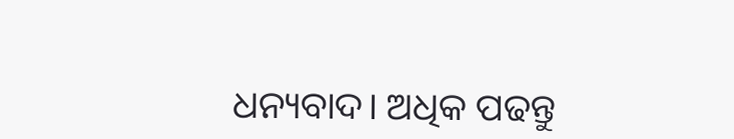ଧନ୍ୟବାଦ। ଅଧିକ ପଢନ୍ତୁ